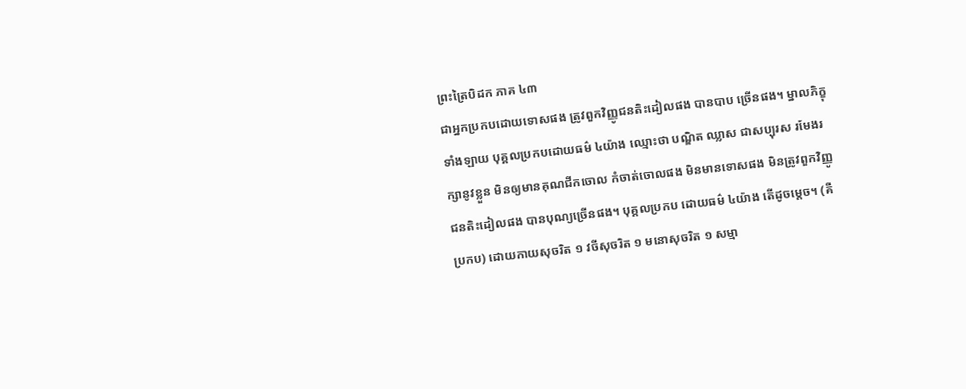ព្រះត្រៃបិដក ភាគ ៤៣
ជាអ្នកប្រកបដោយទោសផង ត្រូវពួកវិញ្ញូជនតិះដៀលផង បានបាប ច្រើនផង។ ម្នាលភិក្ខុទាំងឡាយ បុគ្គលប្រកបដោយធម៌ ៤យ៉ាង ឈ្មោះថា បណ្ឌិត ឈ្លាស ជាសប្បុរស រមែងរក្សានូវខ្លួន មិនឲ្យមានគុណជីកចោល កំចាត់ចោលផង មិនមានទោសផង មិនត្រូវពួកវិញ្ញូជនតិះដៀលផង បានបុណ្យច្រើនផង។ បុគ្គលប្រកប ដោយធម៌ ៤យ៉ាង តើដូចម្ដេច។ (គឺប្រកប) ដោយកាយសុចរិត ១ វចីសុចរិត ១ មនោសុចរិត ១ សម្មា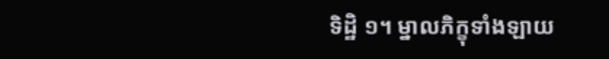ទិដ្ឋិ ១។ ម្នាលភិក្ខុទាំងឡាយ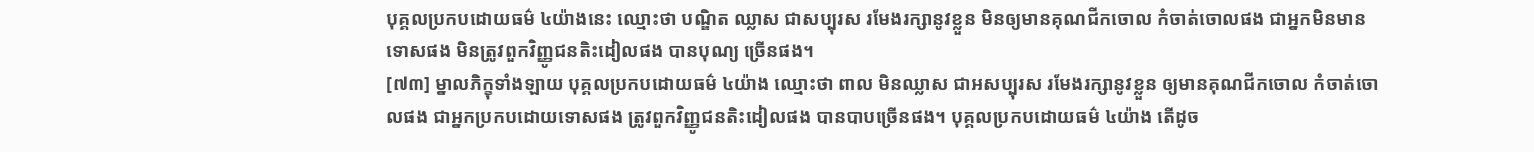បុគ្គលប្រកបដោយធម៌ ៤យ៉ាងនេះ ឈ្មោះថា បណ្ឌិត ឈ្លាស ជាសប្បុរស រមែងរក្សានូវខ្លួន មិនឲ្យមានគុណជីកចោល កំចាត់ចោលផង ជាអ្នកមិនមានទោសផង មិនត្រូវពួកវិញ្ញូជនតិះដៀលផង បានបុណ្យ ច្រើនផង។
[៧៣] ម្នាលភិក្ខុទាំងឡាយ បុគ្គលប្រកបដោយធម៌ ៤យ៉ាង ឈ្មោះថា ពាល មិនឈ្លាស ជាអសប្បុរស រមែងរក្សានូវខ្លួន ឲ្យមានគុណជីកចោល កំចាត់ចោលផង ជាអ្នកប្រកបដោយទោសផង ត្រូវពួកវិញ្ញូជនតិះដៀលផង បានបាបច្រើនផង។ បុគ្គលប្រកបដោយធម៌ ៤យ៉ាង តើដូច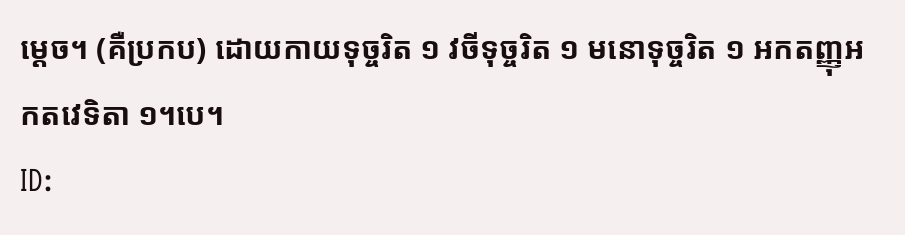ម្ដេច។ (គឺប្រកប) ដោយកាយទុច្ចរិត ១ វចីទុច្ចរិត ១ មនោទុច្ចរិត ១ អកតញ្ញុអកតវេទិតា ១។បេ។
ID: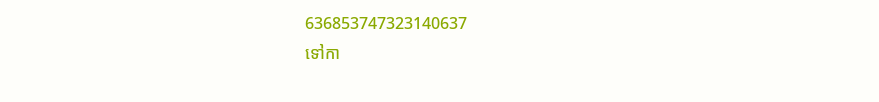636853747323140637
ទៅកា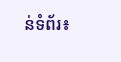ន់ទំព័រ៖